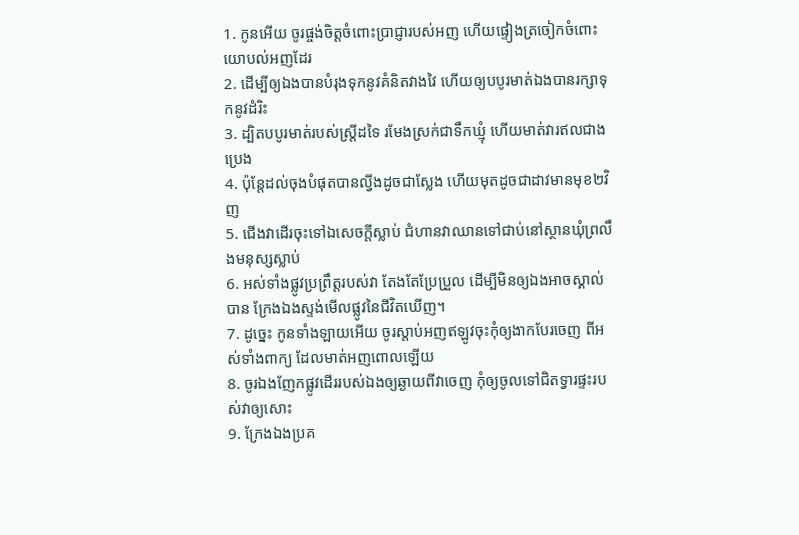1. កូនអើយ ចូរផ្ចង់ចិត្តចំពោះប្រាជ្ញារបស់អញ ហើយផ្ទៀងត្រចៀកចំពោះយោបល់អញដែរ
2. ដើម្បីឲ្យឯងបានបំរុងទុកនូវគំនិតវាងវៃ ហើយឲ្យបបូរមាត់ឯងបានរក្សាទុកនូវដំរិះ
3. ដ្បិតបបូរមាត់របស់ស្ត្រីដទៃ រមែងស្រក់ជាទឹកឃ្មុំ ហើយមាត់វារឥលជាងប្រេង
4. ប៉ុន្តែដល់ចុងបំផុតបានល្វីងដូចជាស្លែង ហើយមុតដូចជាដាវមានមុខ២វិញ
5. ជើងវាដើរចុះទៅឯសេចក្តីស្លាប់ ជំហានវាឈានទៅជាប់នៅស្ថានឃុំព្រលឹងមនុស្សស្លាប់
6. អស់ទាំងផ្លូវប្រព្រឹត្តរបស់វា តែងតែប្រែប្រួល ដើម្បីមិនឲ្យឯងអាចស្គាល់បាន ក្រែងឯងស្ទង់មើលផ្លូវនៃជីវិតឃើញ។
7. ដូច្នេះ កូនទាំងឡាយអើយ ចូរស្តាប់អញឥឡូវចុះកុំឲ្យងាកបែរចេញ ពីអស់ទាំងពាក្យ ដែលមាត់អញពោលឡើយ
8. ចូរឯងញែកផ្លូវដើររបស់ឯងឲ្យឆ្ងាយពីវាចេញ កុំឲ្យចូលទៅជិតទ្វារផ្ទះរបស់វាឲ្យសោះ
9. ក្រែងឯងប្រគ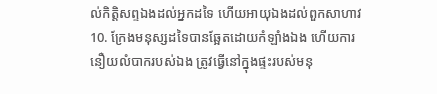ល់កិត្តិសព្ទឯងដល់អ្នកដទៃ ហើយអាយុឯងដល់ពួកសាហាវ
10. ក្រែងមនុស្សដទៃបានឆ្អែតដោយកំឡាំងឯង ហើយការនឿយលំបាករបស់ឯង ត្រូវធ្វើនៅក្នុងផ្ទះរបស់មនុ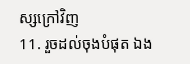ស្សក្រៅវិញ
11. រួចដល់ចុងបំផុត ឯង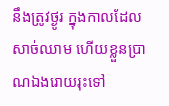នឹងត្រូវថ្ងូរ ក្នុងកាលដែលសាច់ឈាម ហើយខ្លួនប្រាណឯងរោយរុះទៅ